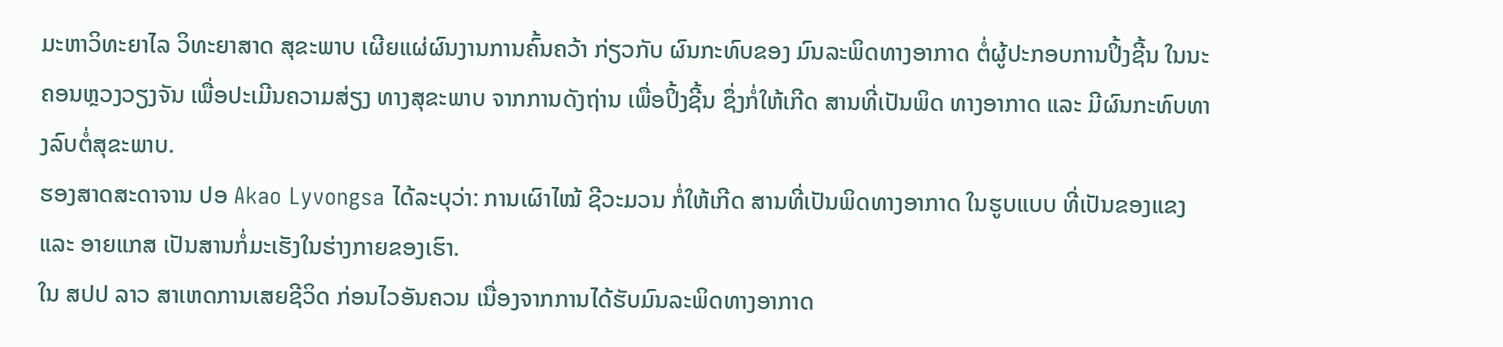ມະຫາວິທະຍາໄລ ວິທະຍາສາດ ສຸຂະພາບ ເຜີຍແຜ່ຜົນງານການຄົ້ນຄວ້າ ກ່ຽວກັບ ຜົນກະທົບຂອງ ມົນລະພິດທາງອາກາດ ຕໍ່ຜູ້ປະກອບການປິ້ງຊີ້ນ ໃນນະຄອນຫຼວງວຽງຈັນ ເພື່ອປະເມີນຄວາມສ່ຽງ ທາງສຸຂະພາບ ຈາກການດັງຖ່ານ ເພື່ອປິ້ງຊີ້ນ ຊຶ່ງກໍ່ໃຫ້ເກີດ ສານທີ່ເປັນພິດ ທາງອາກາດ ແລະ ມີຜົນກະທົບທາງລົບຕໍ່ສຸຂະພາບ.
ຮອງສາດສະດາຈານ ປອ Akao Lyvongsa ໄດ້ລະບຸວ່າ: ການເຜົາໄໝ້ ຊີວະມວນ ກໍ່ໃຫ້ເກີດ ສານທີ່ເປັນພິດທາງອາກາດ ໃນຮູບແບບ ທີ່ເປັນຂອງແຂງ ແລະ ອາຍແກສ ເປັນສານກໍ່ມະເຮັງໃນຮ່າງກາຍຂອງເຮົາ.
ໃນ ສປປ ລາວ ສາເຫດການເສຍຊີວິດ ກ່ອນໄວອັນຄວນ ເນື່ອງຈາກການໄດ້ຮັບມົນລະພິດທາງອາກາດ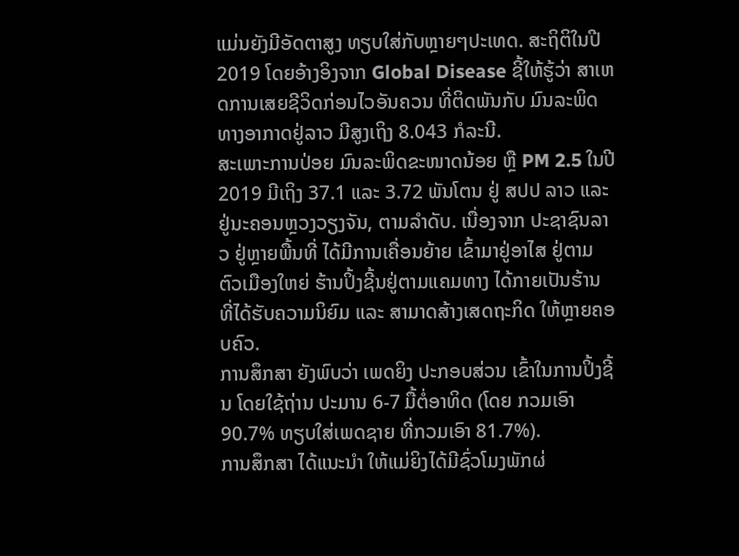ແມ່ນຍັງມີອັດຕາສູງ ທຽບໃສ່ກັບຫຼາຍໆປະເທດ. ສະຖິຕິໃນປີ 2019 ໂດຍອ້າງອິງຈາກ Global Disease ຊີ້ໃຫ້ຮູ້ວ່າ ສາເຫດການເສຍຊີວິດກ່ອນໄວອັນຄວນ ທີ່ຕິດພັນກັບ ມົນລະພິດທາງອາກາດຢູ່ລາວ ມີສູງເຖິງ 8.043 ກໍລະນີ.
ສະເພາະການປ່ອຍ ມົນລະພິດຂະໜາດນ້ອຍ ຫຼື PM 2.5 ໃນປີ 2019 ມີເຖິງ 37.1 ແລະ 3.72 ພັນໂຕນ ຢູ່ ສປປ ລາວ ແລະ ຢູ່ນະຄອນຫຼວງວຽງຈັນ, ຕາມລໍາດັບ. ເນື່ອງຈາກ ປະຊາຊົນລາວ ຢູ່ຫຼາຍພື້ນທີ່ ໄດ້ມີການເຄື່ອນຍ້າຍ ເຂົ້າມາຢູ່ອາໄສ ຢູ່ຕາມຕົວເມືອງໃຫຍ່ ຮ້ານປິ້ງຊີ້ນຢູ່ຕາມແຄມທາງ ໄດ້ກາຍເປັນຮ້ານ ທີ່ໄດ້ຮັບຄວາມນິຍົມ ແລະ ສາມາດສ້າງເສດຖະກິດ ໃຫ້ຫຼາຍຄອບຄົວ.
ການສຶກສາ ຍັງພົບວ່າ ເພດຍິງ ປະກອບສ່ວນ ເຂົ້າໃນການປິ້ງຊີ້ນ ໂດຍໃຊ້ຖ່ານ ປະມານ 6-7 ມື້ຕໍ່ອາທິດ (ໂດຍ ກວມເອົາ 90.7% ທຽບໃສ່ເພດຊາຍ ທີ່ກວມເອົາ 81.7%).
ການສຶກສາ ໄດ້ແນະນໍາ ໃຫ້ແມ່ຍິງໄດ້ມີຊົ່ວໂມງພັກຜ່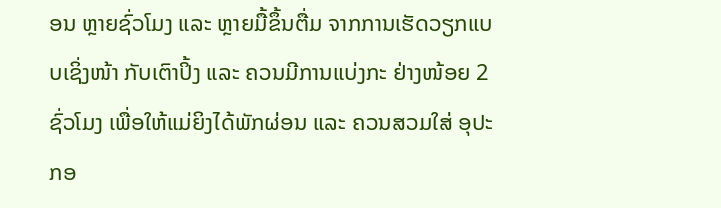ອນ ຫຼາຍຊົ່ວໂມງ ແລະ ຫຼາຍມື້ຂຶ້ນຕື່ມ ຈາກການເຮັດວຽກແບບເຊິ່ງໜ້າ ກັບເຕົາປິ້ງ ແລະ ຄວນມີການແບ່ງກະ ຢ່າງໜ້ອຍ 2 ຊົ່ວໂມງ ເພື່ອໃຫ້ແມ່ຍິງໄດ້ພັກຜ່ອນ ແລະ ຄວນສວມໃສ່ ອຸປະກອ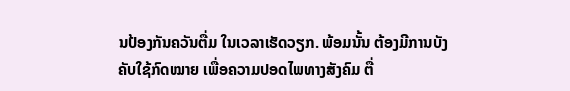ນປ້ອງກັນຄວັນຕື່ມ ໃນເວລາເຮັດວຽກ. ພ້ອມນັ້ນ ຕ້ອງມີການບັງຄັບໃຊ້ກົດໝາຍ ເພື່ອຄວາມປອດໄພທາງສັງຄົມ ຕື່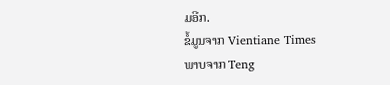ມອີກ.
ຂໍ້ມູນຈາກ Vientiane Times
ພາບຈາກ Teng